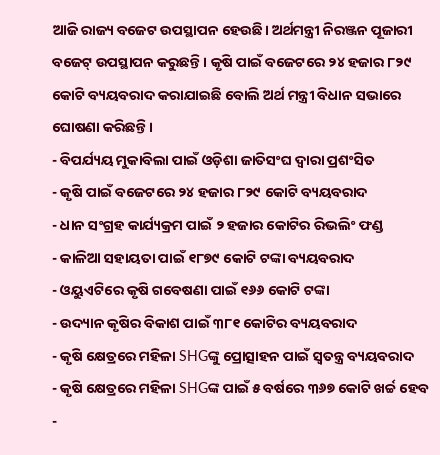ଆଜି ରାଜ୍ୟ ବଜେଟ ଉପସ୍ଥାପନ ହେଉଛି। ଅର୍ଥମନ୍ତ୍ରୀ ନିରଞ୍ଜନ ପୂଜାରୀ ବଜେଟ୍ ଉପସ୍ଥାପନ କରୁଛନ୍ତି। କୃଷି ପାଇଁ ବଜେଟରେ ୨୪ ହଜାର ୮୨୯ କୋଟି ବ୍ୟୟବରାଦ କରାଯାଇଛି ବୋଲି ଅର୍ଥ ମନ୍ତ୍ରୀ ବିଧାନ ସଭାରେ ଘୋଷଣା କରିଛନ୍ତି।
- ବିପର୍ଯ୍ୟୟ ମୁକାବିଲା ପାଇଁ ଓଡ଼ିଶା ଜାତିସଂଘ ଦ୍ୱାରା ପ୍ରଶଂସିତ
- କୃଷି ପାଇଁ ବଜେଟରେ ୨୪ ହଜାର ୮୨୯ କୋଟି ବ୍ୟୟବରାଦ
- ଧାନ ସଂଗ୍ରହ କାର୍ଯ୍ୟକ୍ରମ ପାଇଁ ୨ ହଜାର କୋଟିର ରିଭଲିଂ ଫଣ୍ଡ
- କାଳିଆ ସହାୟତା ପାଇଁ ୧୮୭୯ କୋଟି ଟଙ୍କା ବ୍ୟୟବରାଦ
- ଓୟୁଏଟିରେ କୃଷି ଗବେଷଣା ପାଇଁ ୧୬୬ କୋଟି ଟଙ୍କା
- ଉଦ୍ୟାନ କୃଷିର ବିକାଶ ପାଇଁ ୩୮୧ କୋଟିର ବ୍ୟୟବରାଦ
- କୃଷି କ୍ଷେତ୍ରରେ ମହିଳା SHGଙ୍କୁ ପ୍ରୋତ୍ସାହନ ପାଇଁ ସ୍ବତନ୍ତ୍ର ବ୍ୟୟବରାଦ
- କୃଷି କ୍ଷେତ୍ରରେ ମହିଳା SHGଙ୍କ ପାଇଁ ୫ ବର୍ଷରେ ୩୬୭ କୋଟି ଖର୍ଚ୍ଚ ହେବ
-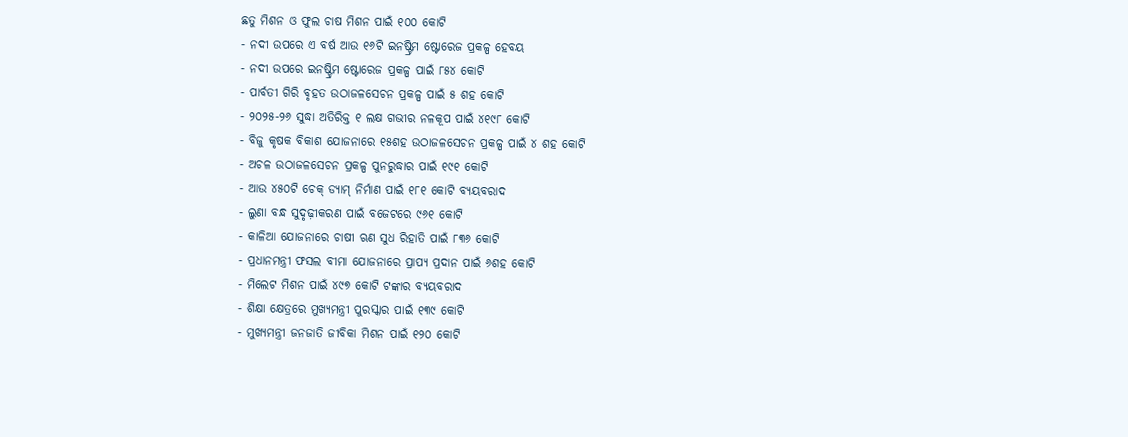ଛତୁ ମିଶନ ଓ ଫୁଲ ଚାଷ ମିଶନ ପାଇଁ ୧୦୦ କୋଟି
- ନଦୀ ଉପରେ ଏ ବର୍ଷ ଆଉ ୧୬ଟି ଇନଷ୍ଟ୍ରିମ ଷ୍ଟୋରେଜ ପ୍ରକଳ୍ପ ହେବୟ
- ନଦୀ ଉପରେ ଇନଷ୍ଟ୍ରିମ ଷ୍ଟୋରେଜ ପ୍ରକଳ୍ପ ପାଇଁ ୮୫୪ କୋଟି
- ପାର୍ବତୀ ଗିରି ବୃହତ ଉଠାଜଳସେଚନ ପ୍ରକଳ୍ପ ପାଇଁ ୫ ଶହ କୋଟି
- ୨୦୨୫-୨୬ ସୁଦ୍ଧା ଅତିରିକ୍ତ ୧ ଲକ୍ଷ ଗଭୀର ନଳକୂପ ପାଇଁ ୪୧୯୮ କୋଟି
- ବିଜୁ କୃଷକ ବିକାଶ ଯୋଜନାରେ ୧୫ଶହ ଉଠାଜଳସେଚନ ପ୍ରକଳ୍ପ ପାଇଁ ୪ ଶହ କୋଟି
- ଅଚଳ ଉଠାଜଳସେଚନ ପ୍ରକଳ୍ପ ପୁନରୁଦ୍ଧାର ପାଇଁ ୧୯୧ କୋଟି
- ଆଉ ୪୫୦ଟି ଚେକ୍ ଡ୍ୟାମ୍ ନିର୍ମାଣ ପାଇଁ ୧୮୧ କୋଟି ବ୍ୟୟବରାଦ
- ଲୁଣା ବନ୍ଧ ସୁଦୃଢ଼ୀକରଣ ପାଇଁ ବଜେଟରେ ୯୬୧ କୋଟି
- କାଳିଆ ଯୋଜନାରେ ଚାଷୀ ଋଣ ସୁଧ ରିହାତି ପାଇଁ ୮୩୬ କୋଟି
- ପ୍ରଧାନମନ୍ତ୍ରୀ ଫସଲ ବୀମା ଯୋଜନାରେ ପ୍ରାପ୍ୟ ପ୍ରଦାନ ପାଇଁ ୬ଶହ କୋଟି
- ମିଲେଟ ମିଶନ ପାଇଁ ୪୯୭ କୋଟି ଟଙ୍କାର ବ୍ୟୟବରାଦ
- ଶିକ୍ଷା କ୍ଷେତ୍ରରେ ମୁଖ୍ୟମନ୍ତ୍ରୀ ପୁରସ୍କାର ପାଇଁ ୧୩୯ କୋଟି
- ମୁଖ୍ୟମନ୍ତ୍ରୀ ଜନଜାତି ଜୀବିକା ମିଶନ ପାଇଁ ୧୨୦ କୋଟି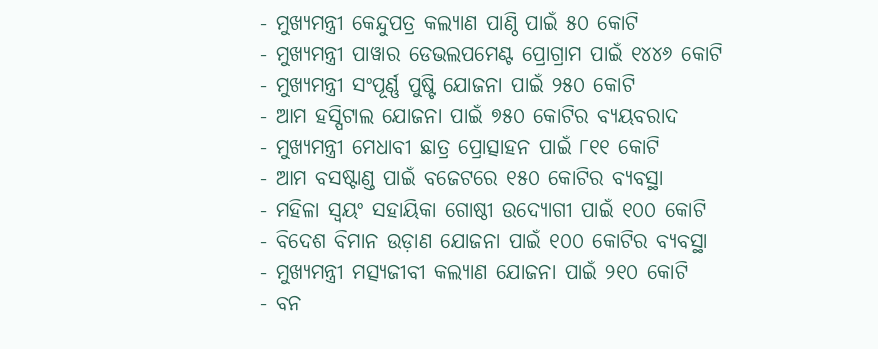- ମୁଖ୍ୟମନ୍ତ୍ରୀ କେନ୍ଦୁପତ୍ର କଲ୍ୟାଣ ପାଣ୍ଠି ପାଇଁ ୫୦ କୋଟି
- ମୁଖ୍ୟମନ୍ତ୍ରୀ ପାୱାର ଡେଭଲପମେଣ୍ଟ ପ୍ରୋଗ୍ରାମ ପାଇଁ ୧୪୪୬ କୋଟି
- ମୁଖ୍ୟମନ୍ତ୍ରୀ ସଂପୂର୍ଣ୍ଣ ପୁଷ୍ଟି ଯୋଜନା ପାଇଁ ୨୫୦ କୋଟି
- ଆମ ହସ୍ପିଟାଲ ଯୋଜନା ପାଇଁ ୭୫୦ କୋଟିର ବ୍ୟୟବରାଦ
- ମୁଖ୍ୟମନ୍ତ୍ରୀ ମେଧାବୀ ଛାତ୍ର ପ୍ରୋତ୍ସାହନ ପାଇଁ ୮୧୧ କୋଟି
- ଆମ ବସଷ୍ଟାଣ୍ଡ ପାଇଁ ବଜେଟରେ ୧୫୦ କୋଟିର ବ୍ୟବସ୍ଥା
- ମହିଳା ସ୍ୱୟଂ ସହାୟିକା ଗୋଷ୍ଠୀ ଉଦ୍ୟୋଗୀ ପାଇଁ ୧୦୦ କୋଟି
- ବିଦେଶ ବିମାନ ଉଡ଼ାଣ ଯୋଜନା ପାଇଁ ୧୦୦ କୋଟିର ବ୍ୟବସ୍ଥା
- ମୁଖ୍ୟମନ୍ତ୍ରୀ ମତ୍ସ୍ୟଜୀବୀ କଲ୍ୟାଣ ଯୋଜନା ପାଇଁ ୨୧୦ କୋଟି
- ବନ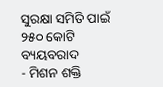ସୁରକ୍ଷା ସମିତି ପାଇଁ ୨୫୦ କୋଟି ବ୍ୟୟବରାଦ
- ମିଶନ ଶକ୍ତି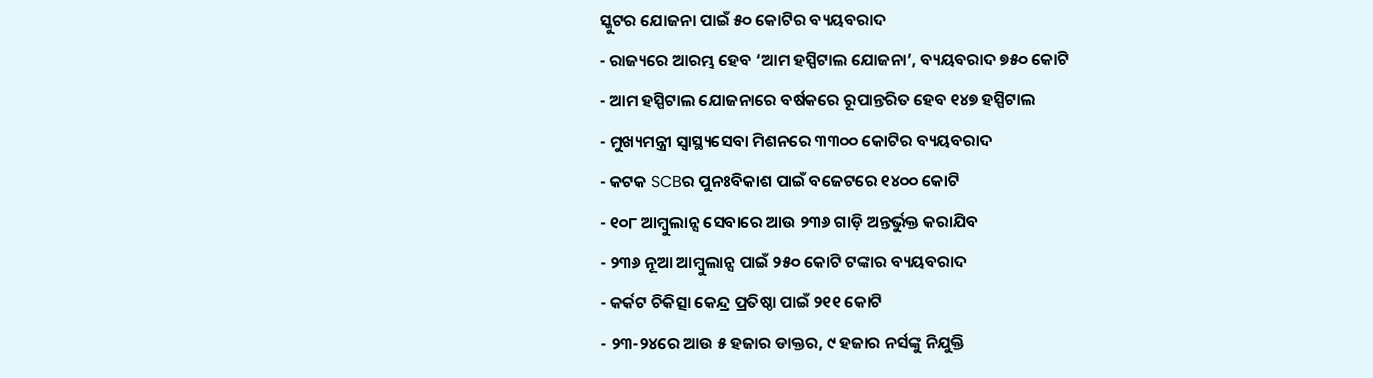ସ୍କୁଟର ଯୋଜନା ପାଇଁ ୫୦ କୋଟିର ବ୍ୟୟବରାଦ
- ରାଜ୍ୟରେ ଆରମ୍ଭ ହେବ ‘ଆମ ହସ୍ପିଟାଲ ଯୋଜନା’, ବ୍ୟୟବରାଦ ୭୫୦ କୋଟି
- ଆମ ହସ୍ପିଟାଲ ଯୋଜନାରେ ବର୍ଷକରେ ରୂପାନ୍ତରିତ ହେବ ୧୪୭ ହସ୍ପିଟାଲ
- ମୁଖ୍ୟମନ୍ତ୍ରୀ ସ୍ୱାସ୍ଥ୍ୟସେବା ମିଶନରେ ୩୩୦୦ କୋଟିର ବ୍ୟୟବରାଦ
- କଟକ SCBର ପୁନଃବିକାଶ ପାଇଁ ବଜେଟରେ ୧୪୦୦ କୋଟି
- ୧୦୮ ଆମ୍ବୁଲାନ୍ସ ସେବାରେ ଆଉ ୨୩୬ ଗାଡ଼ି ଅନ୍ତର୍ଭୁକ୍ତ କରାଯିବ
- ୨୩୬ ନୂଆ ଆମ୍ବୁଲାନ୍ସ ପାଇଁ ୨୫୦ କୋଟି ଟଙ୍କାର ବ୍ୟୟବରାଦ
- କର୍କଟ ଚିକିତ୍ସା କେନ୍ଦ୍ର ପ୍ରତିଷ୍ଠା ପାଇଁ ୨୧୧ କୋଟି
- ୨୩-୨୪ରେ ଆଉ ୫ ହଜାର ଡାକ୍ତର, ୯ ହଜାର ନର୍ସଙ୍କୁ ନିଯୁକ୍ତି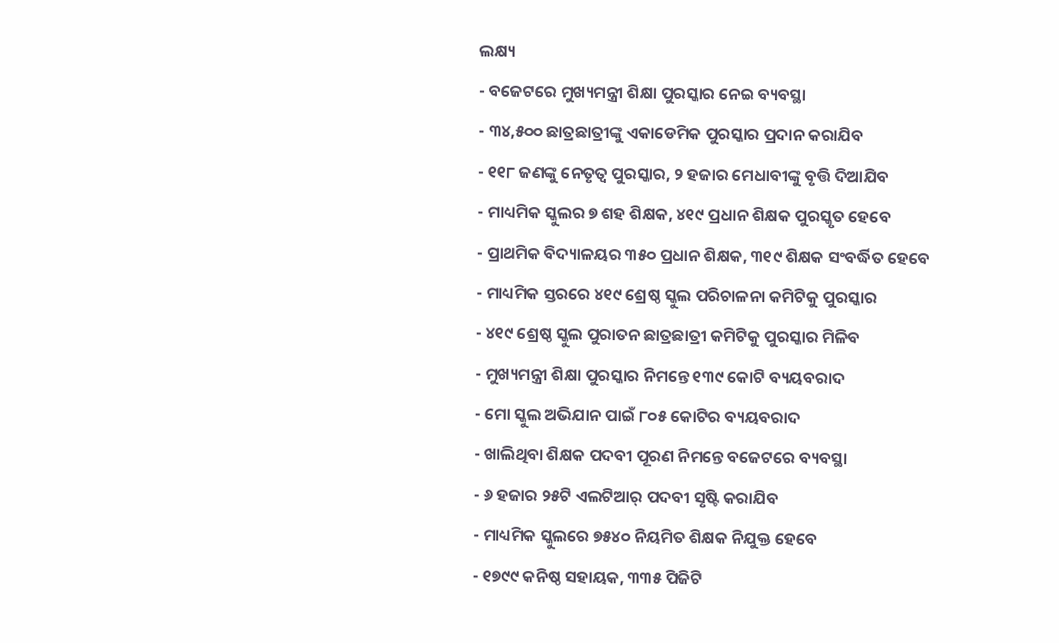ଲକ୍ଷ୍ୟ
- ବଜେଟରେ ମୁଖ୍ୟମନ୍ତ୍ରୀ ଶିକ୍ଷା ପୁରସ୍କାର ନେଇ ବ୍ୟବସ୍ଥା
- ୩୪,୫୦୦ ଛାତ୍ରଛାତ୍ରୀଙ୍କୁ ଏକାଡେମିକ ପୁରସ୍କାର ପ୍ରଦାନ କରାଯିବ
- ୧୧୮ ଜଣଙ୍କୁ ନେତୃତ୍ୱ ପୁରସ୍କାର, ୨ ହଜାର ମେଧାବୀଙ୍କୁ ବୃତ୍ତି ଦିଆଯିବ
- ମାଧ୍ୟମିକ ସ୍କୁଲର ୭ ଶହ ଶିକ୍ଷକ, ୪୧୯ ପ୍ରଧାନ ଶିକ୍ଷକ ପୁରସ୍କୃତ ହେବେ
- ପ୍ରାଥମିକ ବିଦ୍ୟାଳୟର ୩୫୦ ପ୍ରଧାନ ଶିକ୍ଷକ, ୩୧୯ ଶିକ୍ଷକ ସଂବର୍ଦ୍ଧିତ ହେବେ
- ମାଧ୍ୟମିକ ସ୍ତରରେ ୪୧୯ ଶ୍ରେଷ୍ଠ ସ୍କୁଲ ପରିଚାଳନା କମିଟିକୁ ପୁରସ୍କାର
- ୪୧୯ ଶ୍ରେଷ୍ଠ ସ୍କୁଲ ପୁରାତନ ଛାତ୍ରଛାତ୍ରୀ କମିଟିକୁ ପୁରସ୍କାର ମିଳିବ
- ମୁଖ୍ୟମନ୍ତ୍ରୀ ଶିକ୍ଷା ପୁରସ୍କାର ନିମନ୍ତେ ୧୩୯ କୋଟି ବ୍ୟୟବରାଦ
- ମୋ ସ୍କୁଲ ଅଭିଯାନ ପାଇଁ ୮୦୫ କୋଟିର ବ୍ୟୟବରାଦ
- ଖାଲିଥିବା ଶିକ୍ଷକ ପଦବୀ ପୂରଣ ନିମନ୍ତେ ବଜେଟରେ ବ୍ୟବସ୍ଥା
- ୬ ହଜାର ୨୫ଟି ଏଲଟିଆର୍ ପଦବୀ ସୃଷ୍ଟି କରାଯିବ
- ମାଧ୍ୟମିକ ସ୍କୁଲରେ ୭୫୪୦ ନିୟମିତ ଶିକ୍ଷକ ନିଯୁକ୍ତ ହେବେ
- ୧୭୯୯ କନିଷ୍ଠ ସହାୟକ, ୩୩୫ ପିଜିଟି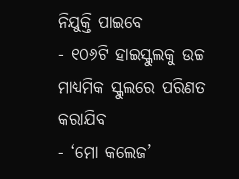ନିଯୁକ୍ତି ପାଇବେ
- ୧୦୬ଟି ହାଇସ୍କୁଲକୁ ଉଚ୍ଚ ମାଧ୍ୟମିକ ସ୍କୁଲରେ ପରିଣତ କରାଯିବ
- ‘ମୋ କଲେଜ’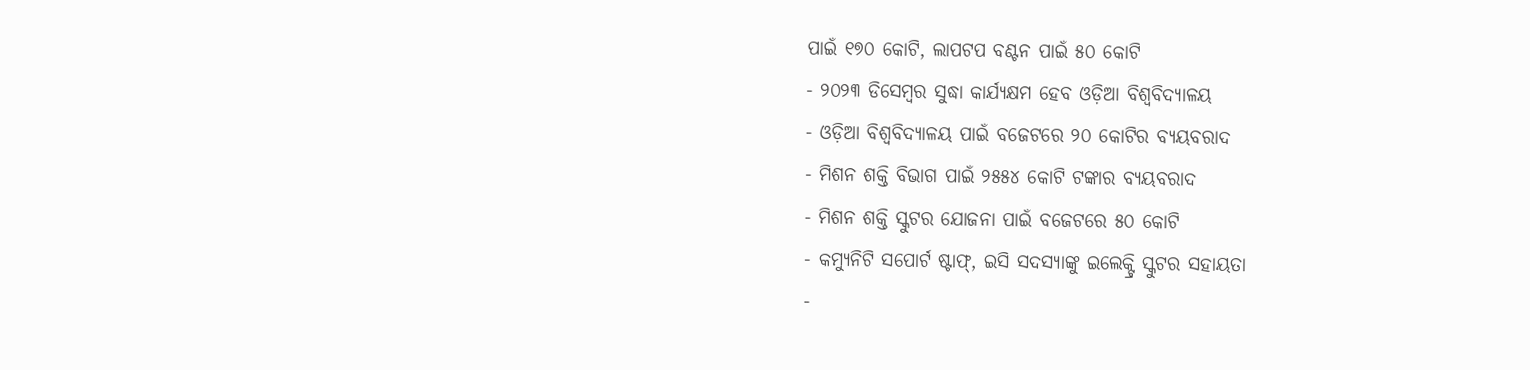ପାଇଁ ୧୭୦ କୋଟି, ଲାପଟପ ବଣ୍ଟନ ପାଇଁ ୫୦ କୋଟି
- ୨୦୨୩ ଡିସେମ୍ବର ସୁଦ୍ଧା କାର୍ଯ୍ୟକ୍ଷମ ହେବ ଓଡ଼ିଆ ବିଶ୍ବବିଦ୍ୟାଳୟ
- ଓଡ଼ିଆ ବିଶ୍ୱବିଦ୍ୟାଳୟ ପାଇଁ ବଜେଟରେ ୨୦ କୋଟିର ବ୍ୟୟବରାଦ
- ମିଶନ ଶକ୍ତି ବିଭାଗ ପାଇଁ ୨୫୫୪ କୋଟି ଟଙ୍କାର ବ୍ୟୟବରାଦ
- ମିଶନ ଶକ୍ତି ସ୍କୁଟର ଯୋଜନା ପାଇଁ ବଜେଟରେ ୫୦ କୋଟି
- କମ୍ୟୁନିଟି ସପୋର୍ଟ ଷ୍ଟାଫ୍, ଇସି ସଦସ୍ୟାଙ୍କୁ ଇଲେକ୍ଟ୍ରି ସ୍କୁଟର ସହାୟତା
-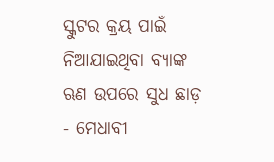ସ୍କୁଟର କ୍ରୟ ପାଇଁ ନିଆଯାଇଥିବା ବ୍ୟାଙ୍କ ଋଣ ଉପରେ ସୁଧ ଛାଡ଼
- ମେଧାବୀ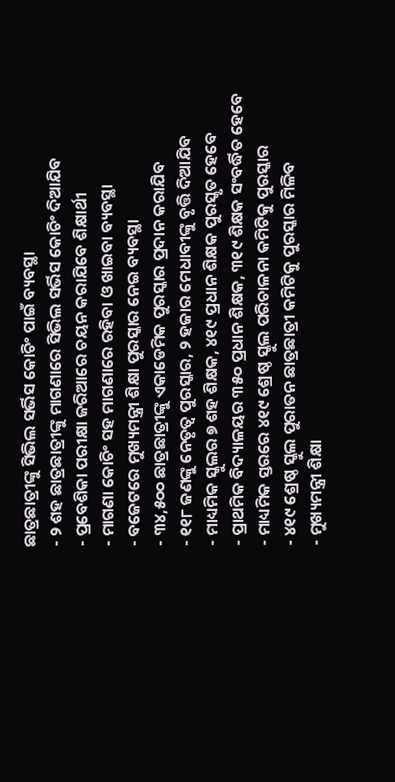ଛାତ୍ରଛାତ୍ରୀଙ୍କୁ ସିଭିଲ ସର୍ଭିସ କୋଚିଂ ପାଇଁ ବ୍ୟବସ୍ଥା
- ୨ ଶହ ଛାତ୍ରଛାତ୍ରୀଙ୍କୁ ମାଗଣାରେ ସିଭିଲ ସର୍ଭିସ କୋଚିଂ ଦିଆଯିବ
- ପ୍ରବେଶିକା ପରୀକ୍ଷା ଜରିଆରେ ଚୟନ କରାଯିବେ ଶିକ୍ଷାର୍ଥୀ
- ମାଗଣା କୋଚିଂ ସହ ମାଗଣାରେ ରହିବା ଓ ଖାଇବା ବ୍ୟବସ୍ଥା
- ବଜେଟରେ ମୁଖ୍ୟମନ୍ତ୍ରୀ ଶିକ୍ଷା ପୁରସ୍କାର ନେଇ ବ୍ୟବସ୍ଥା
- ୩୪,୫୦୦ ଛାତ୍ରଛାତ୍ରୀଙ୍କୁ ଏକାଡେମିକ ପୁରସ୍କାର ପ୍ରଦାନ କରାଯିବ
- ୧୧୮ ଜଣଙ୍କୁ ନେତୃତ୍ବ ପୁରସ୍କାର, ୨ ହଜାର ମେଧାବୀଙ୍କୁ ବୃତ୍ତି ଦିଆଯିବ
- ମାଧ୍ୟମିକ ସ୍କୁଲର ୭ ଶହ ଶିକ୍ଷକ, ୪୧୯ ପ୍ରଧାନ ଶିକ୍ଷକ ପୁରସ୍କୃତ ହେବେ
- ପ୍ରାଥମିକ ବିଦ୍ୟାଳୟର ୩୫୦ ପ୍ରଧାନ ଶିକ୍ଷକ, ୩୧୯ ଶିକ୍ଷକ ସଂବର୍ଦ୍ଧିତ ହେବେ
- ମାଧ୍ୟମିକ ସ୍ତରରେ ୪୧୯ ଶ୍ରେଷ୍ଠ ସ୍କୁଲ ପରିଚାଳନା କମିଟିକୁ ପୁରସ୍କାର
- ୪୧୯ ଶ୍ରେଷ୍ଠ ସ୍କୁଲ ପୁରାତନ ଛାତ୍ରଛାତ୍ରୀ କମିଟିକୁ ପୁରସ୍କାର ମିଳିବ
- ମୁଖ୍ୟମନ୍ତ୍ରୀ ଶିକ୍ଷା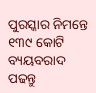ପୁରସ୍କାର ନିମନ୍ତେ ୧୩୯ କୋଟି ବ୍ୟୟବରାଦ
ପଢନ୍ତୁ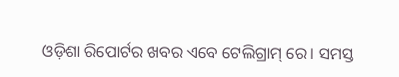ଓଡ଼ିଶା ରିପୋର୍ଟର ଖବର ଏବେ ଟେଲିଗ୍ରାମ୍ ରେ। ସମସ୍ତ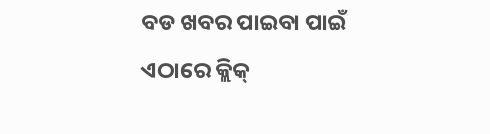ବଡ ଖବର ପାଇବା ପାଇଁ ଏଠାରେ କ୍ଲିକ୍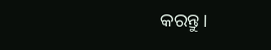କରନ୍ତୁ।